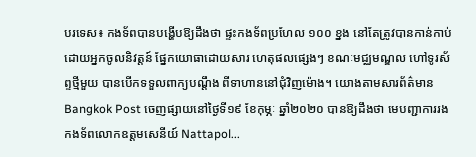បរទេស៖ កងទ័ពបានបង្ហើបឱ្យដឹងថា ផ្ទះកងទ័ពប្រហែល ១០០ ខ្នង នៅតែត្រូវបានកាន់កាប់ ដោយអ្នកចូលនិវត្តន៍ ផ្នែកយោធាដោយសារ ហេតុផលផ្សេងៗ ខណៈមជ្ឈមណ្ឌល ហៅទូរស័ព្ទថ្មីមួយ បានបើកទទួលពាក្យបណ្តឹង ពីទាហាននៅជុំវិញម៉ោង។ យោងតាមសារព័ត៌មាន Bangkok Post ចេញផ្សាយនៅថ្ងៃទី១៩ ខែកុម្ភៈ ឆ្នាំ២០២០ បានឱ្យដឹងថា មេបញ្ជាការរងកងទ័ពលោកឧត្តមសេនីយ៍ Nattapol...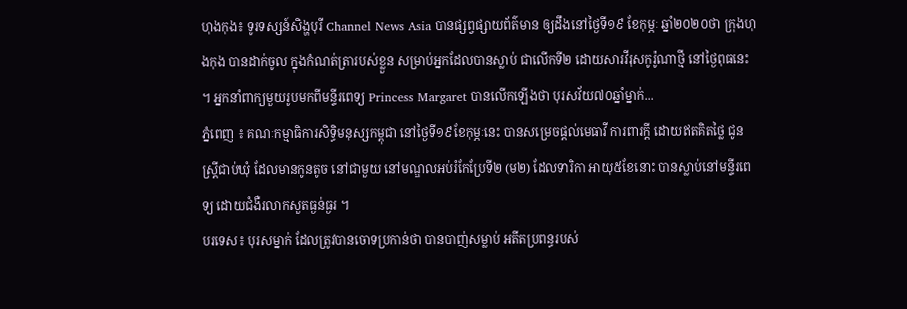ហុងកុង៖ ទូរទស្សន៍សិង្ហបុរី Channel News Asia បានផ្សព្វផ្សាយព័ត៌មាន ឲ្យដឹងនៅថ្ងៃទី១៩ ខែកុម្ភៈ ឆ្នាំ២០២០ថា ក្រុងហុងកុង បានដាក់ចូល ក្នុងកំណត់ត្រារបស់ខ្លួន សម្រាប់អ្នកដែលបានស្លាប់ ជាលើកទី២ ដោយសារវីរុសកូរ៉ូណាថ្មី នៅថ្ងៃពុធនេះ ។ អ្នកនាំពាក្យមួយរូបមកពីមន្ទីរពេទ្យ Princess Margaret បានលើកឡើងថា បុរសវ័យ៧០ឆ្នាំម្នាក់...
ភ្នំពេញ ៖ គណៈកម្មាធិការសិទ្ធិមនុស្សកម្ពុជា នៅថ្ងៃទី១៩ខែកុម្ភៈនេះ បានសម្រេចផ្តល់មេធាវី ការពារក្តី ដោយឥតគិតថ្លៃ ជូនស្ត្រីជាប់ឃុំ ដែលមានកូនតូច នៅជាមួយ នៅមណ្ឌលអប់រំកែប្រែទី២ (ម២) ដែលទារិកា អាយុ៥ខែនោះ បានស្លាប់នៅមន្ទីរពេទ្យ ដោយជំងឺរលាកសួតធ្ងន់ធ្ងរ ។
បរទេស៖ បុរសម្នាក់ ដែលត្រូវបានចោទប្រកាន់ថា បានបាញ់សម្លាប់ អតីតប្រពន្ធរបស់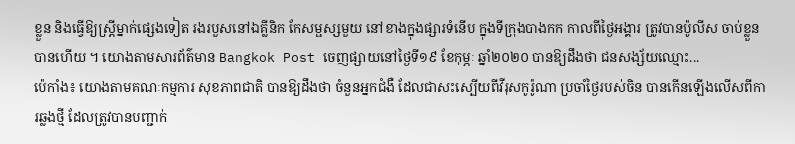ខ្លួន និងធ្វើឱ្យស្ត្រីម្នាក់ផ្សេងទៀត រងរបួសនៅឯគ្លីនិក កែសម្ផស្សមួយ នៅខាងក្នុងផ្សារទំនើប ក្នុងទីក្រុងបាងកក កាលពីថ្ងៃអង្គារ ត្រូវបានប៉ូលីស ចាប់ខ្លួនបានហើយ ។ យោងតាមសារព័ត៌មាន Bangkok Post ចេញផ្សាយនៅថ្ងៃទី១៩ ខែកុម្ភៈ ឆ្នាំ២០២០ បានឱ្យដឹងថា ជនសង្ស័យឈ្មោះ...
ប៉េកាំង៖ យោងតាមគណៈកម្មការ សុខភាពជាតិ បានឱ្យដឹងថា ចំនួនអ្នកជំងឺ ដែលជាសះស្បើយពីវីរុសកូរ៉ូណា ប្រចាំថ្ងៃរបស់ចិន បានកើនឡើងលើសពីការឆ្លងថ្មី ដែលត្រូវបានបញ្ជាក់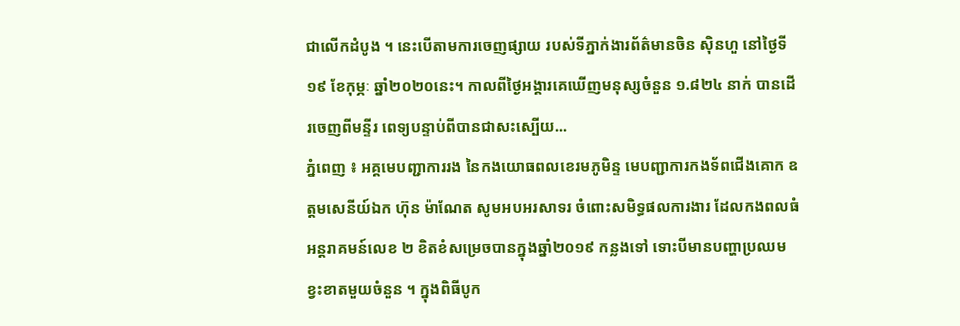ជាលើកដំបូង ។ នេះបើតាមការចេញផ្សាយ របស់ទីភ្នាក់ងារព័ត៌មានចិន ស៊ិនហួ នៅថ្ងៃទី១៩ ខែកុម្ភៈ ឆ្នាំ២០២០នេះ។ កាលពីថ្ងៃអង្គារគេឃើញមនុស្សចំនួន ១.៨២៤ នាក់ បានដើរចេញពីមន្ទីរ ពេទ្យបន្ទាប់ពីបានជាសះស្បើយ...
ភ្នំពេញ ៖ អគ្គមេបញ្ជាការរង នៃកងយោធពលខេរមភូមិន្ទ មេបញ្ជាការកងទ័ពជើងគោក ឧត្តមសេនីយ៍ឯក ហ៊ុន ម៉ាណែត សូមអបអរសាទរ ចំពោះសមិទ្ធផលការងារ ដែលកងពលធំអន្តរាគមន៍លេខ ២ ខិតខំសម្រេចបានក្នុងឆ្នាំ២០១៩ កន្លងទៅ ទោះបីមានបញ្ហាប្រឈម ខ្វះខាតមួយចំនួន ។ ក្នុងពិធីបូក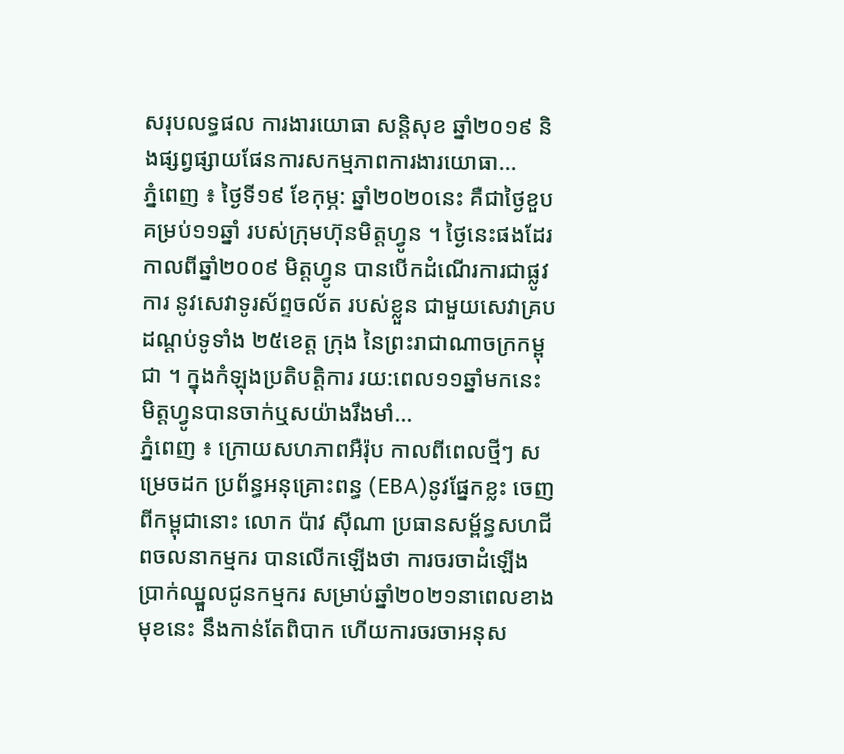សរុបលទ្ធផល ការងារយោធា សន្តិសុខ ឆ្នាំ២០១៩ និងផ្សព្វផ្សាយផែនការសកម្មភាពការងារយោធា...
ភ្នំពេញ ៖ ថ្ងៃទី១៩ ខែកុម្ភ: ឆ្នាំ២០២០នេះ គឺជាថ្ងៃខួបគម្រប់១១ឆ្នាំ របស់ក្រុមហ៊ុនមិត្តហ្វូន ។ ថ្ងៃនេះផងដែរ កាលពីឆ្នាំ២០០៩ មិត្តហ្វូន បានបើកដំណើរការជាផ្លូវការ នូវសេវាទូរស័ព្ទចល័ត របស់ខ្លួន ជាមួយសេវាគ្របដណ្តប់ទូទាំង ២៥ខេត្ត ក្រុង នៃព្រះរាជាណាចក្រកម្ពុជា ។ ក្នុងកំឡុងប្រតិបត្តិការ រយ:ពេល១១ឆ្នាំមកនេះ មិត្តហ្វូនបានចាក់ឬសយ៉ាងរឹងមាំ...
ភ្នំពេញ ៖ ក្រោយសហភាពអឺរ៉ុប កាលពីពេលថ្មីៗ សម្រេចដក ប្រព័ន្ធអនុគ្រោះពន្ធ (EBA)នូវផ្នែកខ្លះ ចេញពីកម្ពុជានោះ លោក ប៉ាវ ស៊ីណា ប្រធានសម្ព័ន្ធសហជីពចលនាកម្មករ បានលើកឡើងថា ការចរចាដំឡើង ប្រាក់ឈ្នួលជូនកម្មករ សម្រាប់ឆ្នាំ២០២១នាពេលខាងមុខនេះ នឹងកាន់តែពិបាក ហើយការចរចាអនុស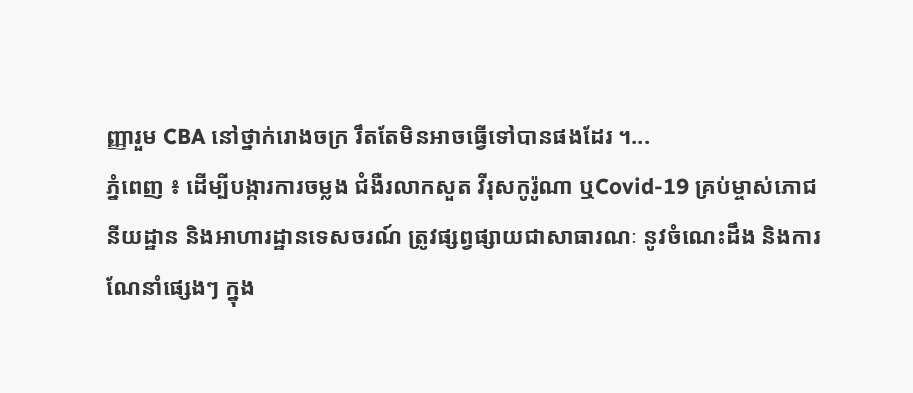ញ្ញារួម CBA នៅថ្នាក់រោងចក្រ រឹតតែមិនអាចធ្វើទៅបានផងដែរ ។...
ភ្នំពេញ ៖ ដើម្បីបង្ការការចម្លង ជំងឺរលាកសួត វីរុសកូរ៉ូណា ឬCovid-19 គ្រប់ម្ចាស់ភោជនីយដ្ឋាន និងអាហារដ្ឋានទេសចរណ៍ ត្រូវផ្សព្វផ្សាយជាសាធារណៈ នូវចំណេះដឹង និងការណែនាំផ្សេងៗ ក្នុង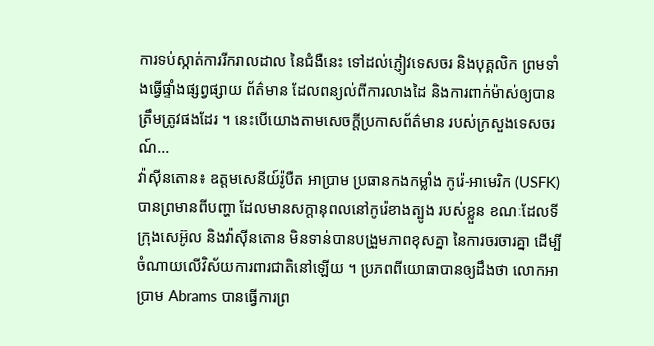ការទប់ស្កាត់ការរីករាលដាល នៃជំងឺនេះ ទៅដល់ភ្ញៀវទេសចរ និងបុគ្គលិក ព្រមទាំងធ្វើផ្ទាំងផ្សព្វផ្សាយ ព័ត៌មាន ដែលពន្យល់ពីការលាងដៃ និងការពាក់ម៉ាស់ឲ្យបានត្រឹមត្រូវផងដែរ ។ នេះបើយោងតាមសេចក្តីប្រកាសព័ត៌មាន របស់ក្រសួងទេសចរណ៍...
វ៉ាស៊ីនតោន៖ ឧត្តមសេនីយ៍រ៉ូបឺត អាប្រាម ប្រធានកងកម្លាំង កូរ៉េ-អាមេរិក (USFK) បានព្រមានពីបញ្ហា ដែលមានសក្តានុពលនៅកូរ៉េខាងត្បូង របស់ខ្លួន ខណៈដែលទីក្រុងសេអ៊ូល និងវ៉ាស៊ីនតោន មិនទាន់បានបង្រួមភាពខុសគ្នា នៃការចរចារគ្នា ដើម្បីចំណាយលើវិស័យការពារជាតិនៅឡើយ ។ ប្រភពពីយោធាបានឲ្យដឹងថា លោកអាប្រាម Abrams បានធ្វើការព្រ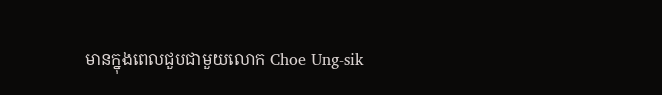មានក្នុងពេលជួបជាមួយលោក Choe Ung-sik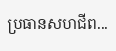ប្រធានសហជីព...